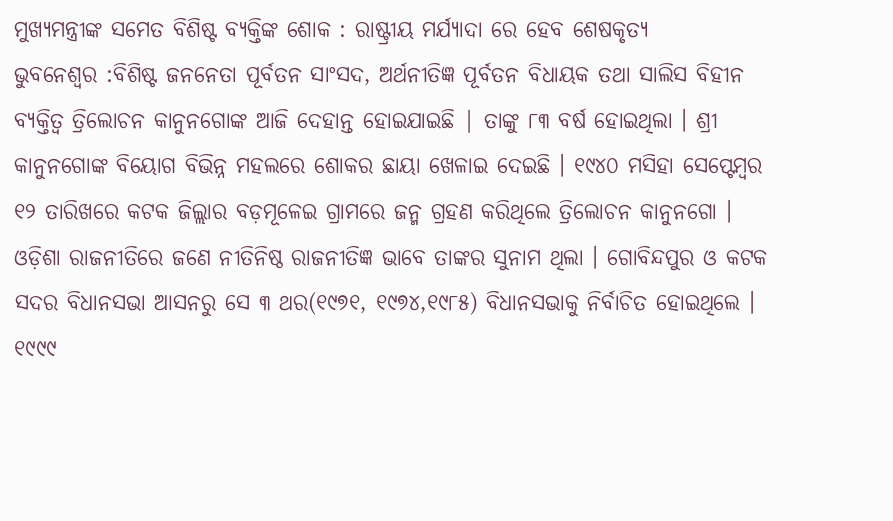ମୁଖ୍ୟମନ୍ତ୍ରୀଙ୍କ ସମେତ ବିଶିଷ୍ଟ ବ୍ୟକ୍ତିଙ୍କ ଶୋକ : ରାଷ୍ଟ୍ରୀୟ ମର୍ଯ୍ୟାଦା ରେ ହେବ ଶେଷକୃତ୍ୟ
ଭୁବନେଶ୍ବର :ବିଶିଷ୍ଟ ଜନନେତା ପୂର୍ବତନ ସାଂସଦ, ଅର୍ଥନୀତିଜ୍ଞ ପୂର୍ବତନ ବିଧାୟକ ତଥା ସାଲିସ ବିହୀନ ବ୍ୟକ୍ତିତ୍ୱ ତ୍ରିଲୋଚନ କାନୁନଗୋଙ୍କ ଆଜି ଦେହାନ୍ତ ହୋଇଯାଇଛି | ତାଙ୍କୁ ୮୩ ବର୍ଷ ହୋଇଥିଲା । ଶ୍ରୀ କାନୁନଗୋଙ୍କ ବିୟୋଗ ବିଭିନ୍ନ ମହଲରେ ଶୋକର ଛାୟା ଖେଳାଇ ଦେଇଛି । ୧୯୪୦ ମସିହା ସେପ୍ଟେମ୍ବର ୧୨ ତାରିଖରେ କଟକ ଜିଲ୍ଲାର ବଡ଼ମୂଳେଇ ଗ୍ରାମରେ ଜନ୍ମ ଗ୍ରହଣ କରିଥିଲେ ତ୍ରିଲୋଚନ କାନୁନଗୋ । ଓଡ଼ିଶା ରାଜନୀତିରେ ଜଣେ ନୀତିନିଷ୍ଠ ରାଜନୀତିଜ୍ଞ ଭାବେ ତାଙ୍କର ସୁନାମ ଥିଲା । ଗୋବିନ୍ଦପୁର ଓ କଟକ ସଦର ବିଧାନସଭା ଆସନରୁ ସେ ୩ ଥର(୧୯୭୧, ୧୯୭୪,୧୯୮୫) ବିଧାନସଭାକୁ ନିର୍ବାଚିତ ହୋଇଥିଲେ । ୧୯୯୯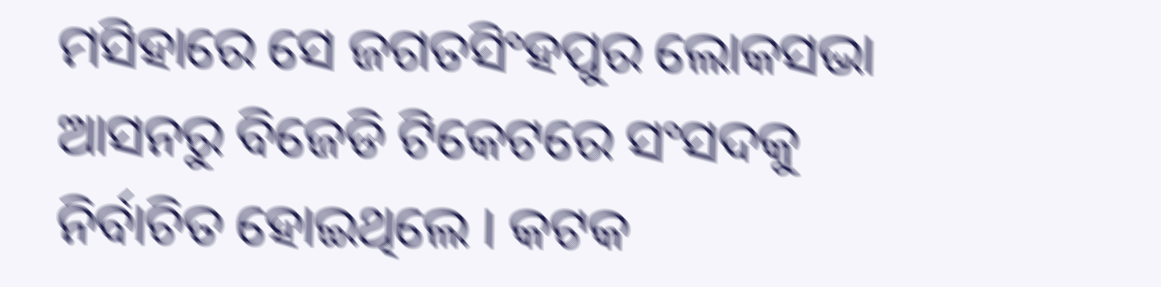ମସିହାରେ ସେ ଜଗତସିଂହପୁର ଲୋକସଭା ଆସନରୁ ବିଜେଡି ଟିକେଟରେ ସଂସଦକୁ ନିର୍ବାଚିତ ହୋଇଥିଲେ । କଟକ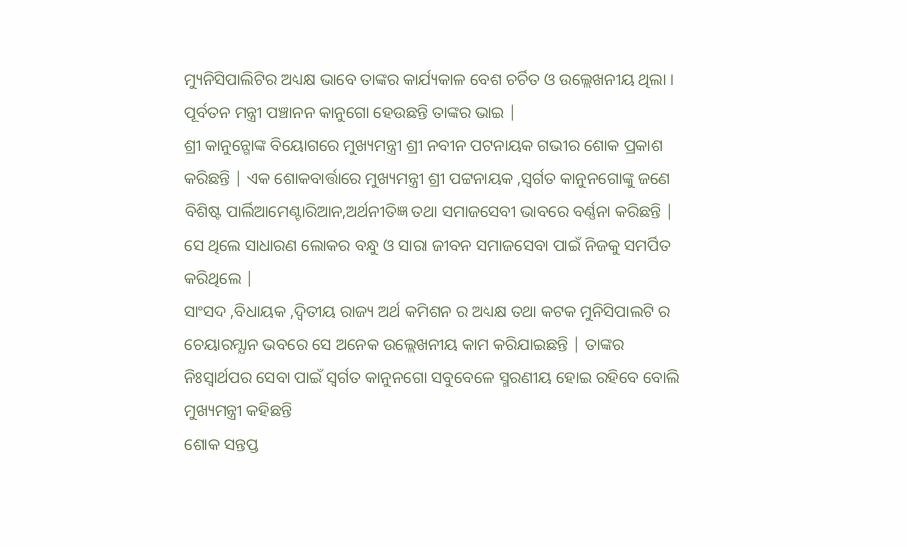ମ୍ୟୁନିସିପାଲିଟିର ଅଧ୍ୟକ୍ଷ ଭାବେ ତାଙ୍କର କାର୍ଯ୍ୟକାଳ ବେଶ ଚର୍ଚିତ ଓ ଉଲ୍ଲେଖନୀୟ ଥିଲା । ପୂର୍ବତନ ମନ୍ତ୍ରୀ ପଞ୍ଚାନନ କାନୁଗୋ ହେଉଛନ୍ତି ତାଙ୍କର ଭାଇ |
ଶ୍ରୀ କାନୁନ୍ଗୋଙ୍କ ବିୟୋଗରେ ମୁଖ୍ୟମନ୍ତ୍ରୀ ଶ୍ରୀ ନବୀନ ପଟନାୟକ ଗଭୀର ଶୋକ ପ୍ରକାଶ କରିଛନ୍ତି | ଏକ ଶୋକବାର୍ତ୍ତାରେ ମୁଖ୍ୟମନ୍ତ୍ରୀ ଶ୍ରୀ ପଟ୍ଟନାୟକ ,ସ୍ଵର୍ଗତ କାନୁନଗୋଙ୍କୁ ଜଣେ ବିଶିଷ୍ଟ ପାର୍ଲିଆମେଣ୍ଟାରିଆନ,ଅର୍ଥନୀତିଜ୍ଞ ତଥା ସମାଜସେବୀ ଭାବରେ ବର୍ଣ୍ଣନା କରିଛନ୍ତି | ସେ ଥିଲେ ସାଧାରଣ ଲୋକର ବନ୍ଧୁ ଓ ସାରା ଜୀବନ ସମାଜସେବା ପାଇଁ ନିଜକୁ ସମର୍ପିତ କରିଥିଲେ |
ସାଂସଦ ,ବିଧାୟକ ,ଦ୍ୱିତୀୟ ରାଜ୍ୟ ଅର୍ଥ କମିଶନ ର ଅଧ୍ୟକ୍ଷ ତଥା କଟକ ମୁନିସିପାଲଟି ର ଚେୟାରମ୍ଯାନ ଭବରେ ସେ ଅନେକ ଉଲ୍ଲେଖନୀୟ କାମ କରିଯାଇଛନ୍ତି | ତାଙ୍କର ନିଃସ୍ବାର୍ଥପର ସେବା ପାଇଁ ସ୍ଵର୍ଗତ କାନୁନଗୋ ସବୁବେଳେ ସ୍ମରଣୀୟ ହୋଇ ରହିବେ ବୋଲି ମୁଖ୍ୟମନ୍ତ୍ରୀ କହିଛନ୍ତି
ଶୋକ ସନ୍ତପ୍ତ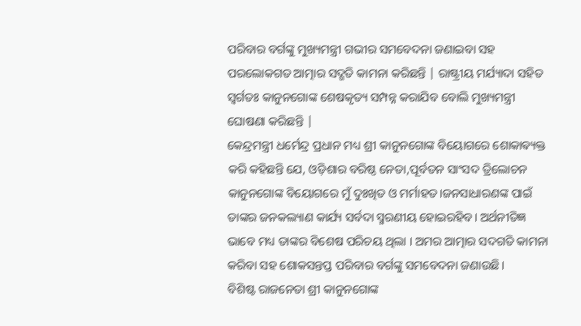ପରିବାର ବର୍ଗଙ୍କୁ ମୁଖ୍ୟମନ୍ତ୍ରୀ ଗଭୀର ସମବେଦନା ଜଣାଇବା ସହ ପରଲୋକଗତ ଆତ୍ମାର ସଦ୍ଗତି କାମନା କରିଛନ୍ତି | ରାଷ୍ଟ୍ରୀୟ ମର୍ଯ୍ୟାଦା ସହିତ ସ୍ଵର୍ଗତଃ କାନୁନଗୋଙ୍କ ଶେଷକୃତ୍ୟ ସମ୍ପନ୍ନ କରାଯିବ ବୋଲି ମୁଖ୍ୟମନ୍ତ୍ରୀ ଘୋଷଣା କରିଛନ୍ତି |
କେନ୍ଦ୍ରମନ୍ତ୍ରୀ ଧର୍ମେନ୍ଦ୍ର ପ୍ରଧାନ ମଧ୍ୟ ଶ୍ରୀ କାନୁନଗୋଙ୍କ ବିୟୋଗରେ ଶୋକାଵ୍ୟକ୍ତ କରି କହିଛନ୍ତି ଯେ, ଓଡ଼ିଶାର ବରିଷ୍ଠ ନେତା,ପୂର୍ବତନ ସାଂସଦ ତ୍ରିଲୋଚନ କାନୁନଗୋଙ୍କ ବିୟୋଗରେ ମୁଁ ଦୁଃଖିତ ଓ ମର୍ମାହତ।ଜନସାଧାରଣଙ୍କ ପାଇଁ ତାଙ୍କର ଜନକଲ୍ୟାଣ କାର୍ଯ୍ୟ ସର୍ବଦା ସ୍ମରଣୀୟ ହୋଇରହିବ। ଅର୍ଥନୀତିଜ୍ଞ ଭାବେ ମଧ୍ୟ ତାଙ୍କର ବିଶେଷ ପରିଚୟ ଥିଲା । ଅମର ଆତ୍ମାର ସଦଗତି କାମନା କରିବା ସହ ଶୋକସନ୍ତପ୍ତ ପରିବାର ବର୍ଗଙ୍କୁ ସମବେଦନା ଜଣାଉଛି।
ବିଶିଷ୍ଟ ରାଜନେତା ଶ୍ରୀ କାନୁନଗୋଙ୍କ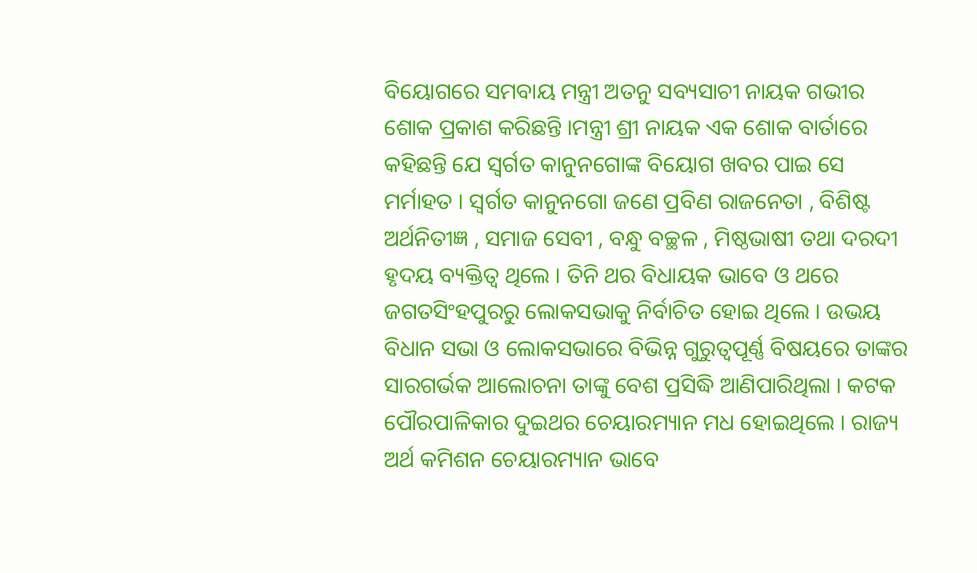ବିୟୋଗରେ ସମବାୟ ମନ୍ତ୍ରୀ ଅତନୁ ସବ୍ୟସାଚୀ ନାୟକ ଗଭୀର ଶୋକ ପ୍ରକାଶ କରିଛନ୍ତି ।ମନ୍ତ୍ରୀ ଶ୍ରୀ ନାୟକ ଏକ ଶୋକ ବାର୍ତାରେ କହିଛନ୍ତି ଯେ ସ୍ୱର୍ଗତ କାନୁନଗୋଙ୍କ ବିୟୋଗ ଖବର ପାଇ ସେ ମର୍ମାହତ । ସ୍ୱର୍ଗତ କାନୁନଗୋ ଜଣେ ପ୍ରବିଣ ରାଜନେତା , ବିଶିଷ୍ଟ ଅର୍ଥନିତୀଜ୍ଞ , ସମାଜ ସେବୀ , ବନ୍ଧୁ ବଚ୍ଛଳ , ମିଷ୍ଠଭାଷୀ ତଥା ଦରଦୀ ହୃଦୟ ବ୍ୟକ୍ତିତ୍ୱ ଥିଲେ । ତିନି ଥର ବିଧାୟକ ଭାବେ ଓ ଥରେ ଜଗତସିଂହପୁରରୁ ଲୋକସଭାକୁ ନିର୍ବାଚିତ ହୋଇ ଥିଲେ । ଉଭୟ ବିଧାନ ସଭା ଓ ଲୋକସଭାରେ ବିଭିନ୍ନ ଗୁରୁତ୍ୱପୂର୍ଣ୍ଣ ବିଷୟରେ ତାଙ୍କର ସାରଗର୍ଭକ ଆଲୋଚନା ତାଙ୍କୁ ବେଶ ପ୍ରସିଦ୍ଧି ଆଣିପାରିଥିଲା । କଟକ ପୌରପାଳିକାର ଦୁଇଥର ଚେୟାରମ୍ୟାନ ମଧ ହୋଇଥିଲେ । ରାଜ୍ୟ ଅର୍ଥ କମିଶନ ଚେୟାରମ୍ୟାନ ଭାବେ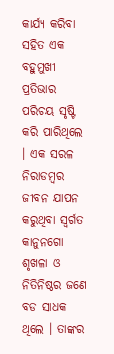କାର୍ଯ୍ୟ କରିବା ସହିତ ଏକ ବହୁମୁଖୀ ପ୍ରତିଭାର ପରିଚୟ ସୃଷ୍ଟି କରି ପାରିଥିଲେ । ଏକ ସରଳ ନିରାଡମ୍ବର ଜୀବନ ଯାପନ କରୁଥିବା ସ୍ୱର୍ଗତ କାନୁନଗୋ ଶୃଖଳା ଓ ନିତିନିଷ୍ଠର ଜଣେ ବଡ ସାଧକ ଥିଲେ । ତାଙ୍କର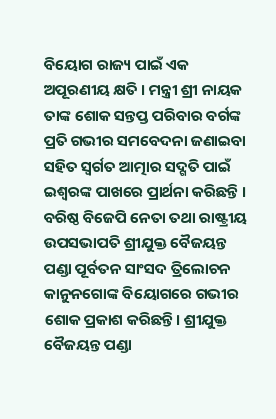ବିୟୋଗ ରାଜ୍ୟ ପାଇଁ ଏକ ଅପୂରଣୀୟ କ୍ଷତି । ମନ୍ତ୍ରୀ ଶ୍ରୀ ନାୟକ ତାଙ୍କ ଶୋକ ସନ୍ତପ୍ତ ପରିବାର ବର୍ଗଙ୍କ ପ୍ରତି ଗଭୀର ସମବେଦନା ଜଣାଇବା ସହିତ ସ୍ୱର୍ଗତ ଆତ୍ମାର ସଦ୍ଗତି ପାଇଁ ଇଶ୍ୱରଙ୍କ ପାଖରେ ପ୍ରାର୍ଥନା କରିଛନ୍ତି ।
ବରିଷ୍ଠ ବିଜେପି ନେତା ତଥା ରାଷ୍ଟ୍ରୀୟ ଉପସଭାପତି ଶ୍ରୀଯୁକ୍ତ ବୈଜୟନ୍ତ ପଣ୍ଡା ପୂର୍ବତନ ସାଂସଦ ତ୍ରିଲୋଚନ କାନୁନଗୋଙ୍କ ବିୟୋଗରେ ଗଭୀର ଶୋକ ପ୍ରକାଶ କରିଛନ୍ତି। ଶ୍ରୀଯୁକ୍ତ ବୈଜୟନ୍ତ ପଣ୍ଡା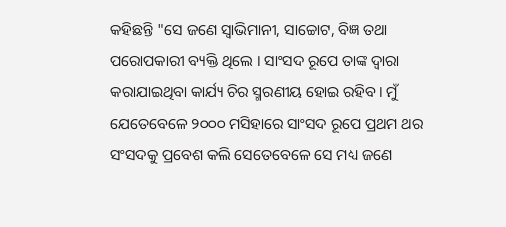କହିଛନ୍ତି "ସେ ଜଣେ ସ୍ଵାଭିମାନୀ, ସାଚ୍ଚୋଟ, ବିଜ୍ଞ ତଥା ପରୋପକାରୀ ବ୍ୟକ୍ତି ଥିଲେ । ସାଂସଦ ରୂପେ ତାଙ୍କ ଦ୍ବାରା କରାଯାଇଥିବା କାର୍ଯ୍ୟ ଚିର ସ୍ମରଣୀୟ ହୋଇ ରହିବ। ମୁଁ ଯେତେବେଳେ ୨୦୦୦ ମସିହାରେ ସାଂସଦ ରୂପେ ପ୍ରଥମ ଥର ସଂସଦକୁ ପ୍ରବେଶ କଲି ସେତେବେଳେ ସେ ମଧ୍ୟ ଜଣେ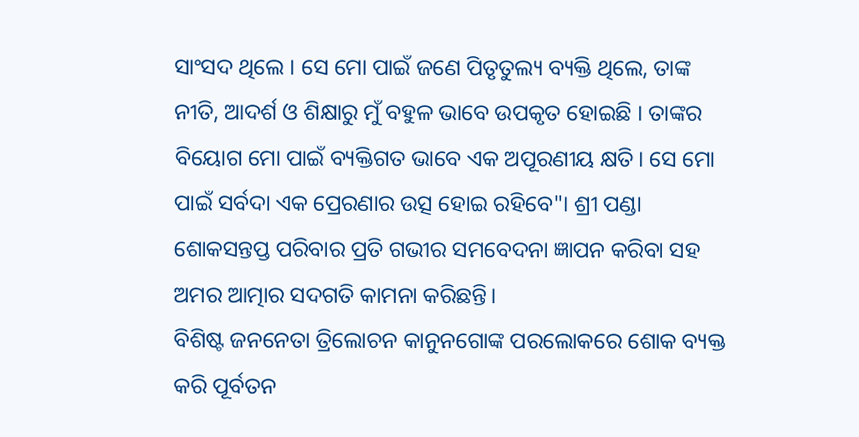ସାଂସଦ ଥିଲେ । ସେ ମୋ ପାଇଁ ଜଣେ ପିତୃତୁଲ୍ୟ ବ୍ୟକ୍ତି ଥିଲେ, ତାଙ୍କ ନୀତି, ଆଦର୍ଶ ଓ ଶିକ୍ଷାରୁ ମୁଁ ବହୁଳ ଭାବେ ଉପକୃତ ହୋଇଛି । ତାଙ୍କର ବିୟୋଗ ମୋ ପାଇଁ ବ୍ୟକ୍ତିଗତ ଭାବେ ଏକ ଅପୂରଣୀୟ କ୍ଷତି। ସେ ମୋ ପାଇଁ ସର୍ବଦା ଏକ ପ୍ରେରଣାର ଉତ୍ସ ହୋଇ ରହିବେ"। ଶ୍ରୀ ପଣ୍ଡା ଶୋକସନ୍ତପ୍ତ ପରିବାର ପ୍ରତି ଗଭୀର ସମବେଦନା ଜ୍ଞାପନ କରିବା ସହ ଅମର ଆତ୍ମାର ସଦଗତି କାମନା କରିଛନ୍ତି।
ବିଶିଷ୍ଟ ଜନନେତା ତ୍ରିଲୋଚନ କାନୁନଗୋଙ୍କ ପରଲୋକରେ ଶୋକ ବ୍ୟକ୍ତ କରି ପୂର୍ବତନ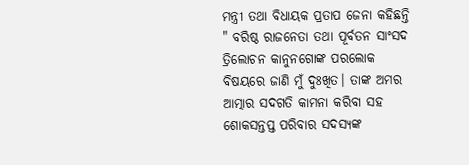ମନ୍ତ୍ରୀ ତଥା ବିଧାୟକ ପ୍ରତାପ ଜେନା କହିଛନ୍ତି " ବରିଷ୍ଠ ରାଜନେତା ତଥା ପୂର୍ବତନ ସାଂସଦ ତ୍ରିଲୋଚନ କାନୁନଗୋଙ୍କ ପରଲୋକ ବିଷୟରେ ଜାଣି ମୁଁ ଦୁଃଖିତ। ତାଙ୍କ ଅମର ଆତ୍ମାର ସଦଗତି କାମନା କରିବା ସହ ଶୋକସନ୍ତପ୍ତ ପରିବାର ସଦସ୍ୟଙ୍କ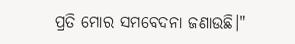ପ୍ରତି ମୋର ସମବେଦନା ଜଣାଉଛି।"